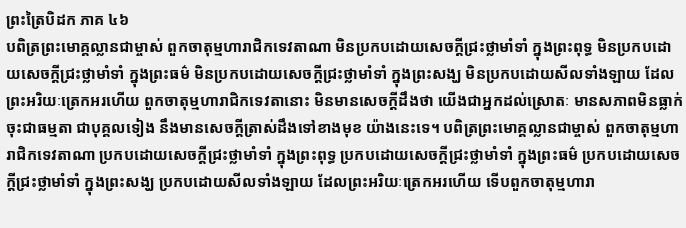ព្រះត្រៃបិដក ភាគ ៤៦
បពិត្រព្រះមោគ្គល្លានជាម្ចាស់ ពួកចាតុម្មហារាជិកទេវតាណា មិនប្រកបដោយសេចក្តីជ្រះថ្លាមាំទាំ ក្នុងព្រះពុទ្ធ មិនប្រកបដោយសេចក្តីជ្រះថ្លាមាំទាំ ក្នុងព្រះធម៌ មិនប្រកបដោយសេចក្តីជ្រះថ្លាមាំទាំ ក្នុងព្រះសង្ឃ មិនប្រកបដោយសីលទាំងឡាយ ដែលព្រះអរិយៈត្រេកអរហើយ ពួកចាតុម្មហារាជិកទេវតានោះ មិនមានសេចក្តីដឹងថា យើងជាអ្នកដល់ស្រោតៈ មានសភាពមិនធ្លាក់ចុះជាធម្មតា ជាបុគ្គលទៀង នឹងមានសេចក្តីត្រាស់ដឹងទៅខាងមុខ យ៉ាងនេះទេ។ បពិត្រព្រះមោគ្គល្លានជាម្ចាស់ ពួកចាតុម្មហារាជិកទេវតាណា ប្រកបដោយសេចក្តីជ្រះថ្លាមាំទាំ ក្នុងព្រះពុទ្ធ ប្រកបដោយសេចក្តីជ្រះថ្លាមាំទាំ ក្នុងព្រះធម៌ ប្រកបដោយសេចក្តីជ្រះថ្លាមាំទាំ ក្នុងព្រះសង្ឃ ប្រកបដោយសីលទាំងឡាយ ដែលព្រះអរិយៈត្រេកអរហើយ ទើបពួកចាតុម្មហារា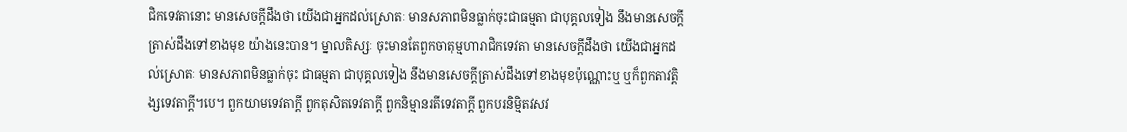ជិកទេវតានោះ មានសេចក្តីដឹងថា យើងជាអ្នកដល់ស្រោតៈ មានសភាពមិនធ្លាក់ចុះជាធម្មតា ជាបុគ្គលទៀង នឹងមានសេចក្តីត្រាស់ដឹងទៅខាងមុខ យ៉ាងនេះបាន។ ម្នាលតិស្សៈ ចុះមានតែពួកចាតុម្មហារាជិកទេវតា មានសេចក្តីដឹងថា យើងជាអ្នកដល់ស្រោតៈ មានសភាពមិនធ្លាក់ចុះ ជាធម្មតា ជាបុគ្គលទៀង នឹងមានសេចក្តីត្រាស់ដឹងទៅខាងមុខប៉ុណ្ណោះឬ ឬក៏ពួកតាវត្តិង្សទេវតាក្តី។បេ។ ពួកយាមទេវតាក្តី ពួកតុសិតទេវតាក្តី ពួកនិម្មានរតីទេវតាក្តី ពួកបរនិម្មិតវសវ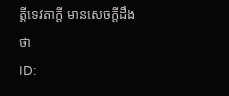ត្តីទេវតាក្តី មានសេចក្តីដឹងថា
ID: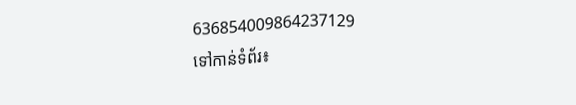636854009864237129
ទៅកាន់ទំព័រ៖